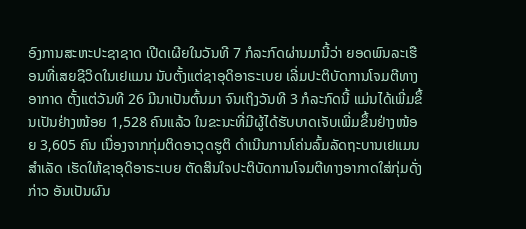ອົງການສະຫະປະຊາຊາດ ເປີດເຜີຍໃນວັນທີ 7 ກໍລະກົດຜ່ານມານີ້ວ່າ ຍອດພົນລະເຮືອນທີ່ເສຍຊີວິດໃນເຢແມນ ນັບຕັ້ງແຕ່ຊາອຸດິອາຣະເບຍ ເລີ່ມປະຕິບັດການໂຈມຕີທາງອາກາດ ຕັ້ງແຕ່ວັນທີ 26 ມີນາເປັນຕົ້ນມາ ຈົນເຖິງວັນທີ 3 ກໍລະກົດນີ້ ແມ່ນໄດ້ເພີ່ມຂຶ້ນເປັນຢ່າງໜ້ອຍ 1,528 ຄົນແລ້ວ ໃນຂະນະທີ່ມີຜູ້ໄດ້ຮັບບາດເຈັບເພີ່ມຂຶ້ນຢ່າງໜ້ອຍ 3,605 ຄົນ ເນື່ອງຈາກກຸ່ມຕິດອາວຸດຮູຕິ ດຳເນີນການໂຄ່ນລົ້ມລັດຖະບານເຢແມນສຳເລັດ ເຮັດໃຫ້ຊາອຸດິອາຣະເບຍ ຕັດສິນໃຈປະຕິບັດການໂຈມຕີທາງອາກາດໃສ່ກຸ່ມດັ່ງກ່າວ ອັນເປັນຜົນ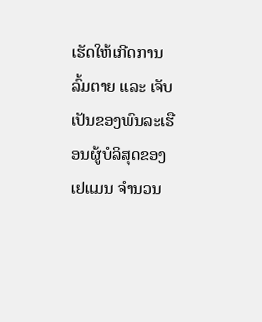ເຮັດໃຫ້ເກີດການລົ້ມຕາຍ ແລະ ເຈັບເປັນຂອງພົນລະເຮືອນຜູ້ບໍລິສຸດຂອງເຢແມນ ຈຳນວນ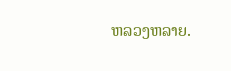ຫລວງຫລາຍ.